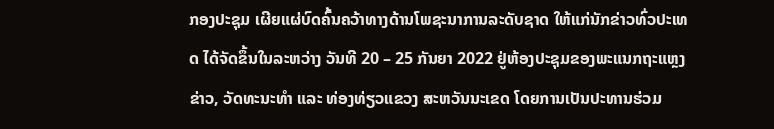ກອງປະຊຸມ ເຜີຍແຜ່ບົດຄົ້ນຄວ້າທາງດ້ານໂພຊະນາການລະດັບຊາດ ໃຫ້ແກ່ນັກຂ່າວທົ່ວປະເທດ ໄດ້ຈັດຂຶ້ນໃນລະຫວ່າງ ວັນທີ 20 – 25 ກັນຍາ 2022 ຢູ່ຫ້ອງປະຊຸມຂອງພະແນກຖະແຫຼງຂ່າວ, ວັດທະນະທຳ ແລະ ທ່ອງທ່ຽວແຂວງ ສະຫວັນນະເຂດ ໂດຍການເປັນປະທານຮ່ວມ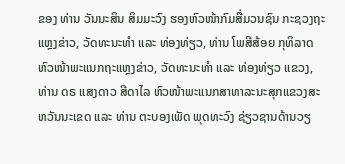ຂອງ ທ່ານ ວັນນະສິນ ສິມມະວົງ ຮອງຫົວໜ້າກົມສື່ມວນຊົນ ກະຊວງຖະແຫຼງຂ່າວ, ວັດທະນະທຳ ແລະ ທ່ອງທ່ຽວ, ທ່ານ ໂພສີສ້ອຍ ກຸທິລາດ ຫົວໜ້າພະແນກຖະແຫຼງຂ່າວ, ວັດທະນະທໍາ ແລະ ທ່ອງທ່ຽວ ແຂວງ, ທ່ານ ດຣ ແສງດາວ ສີດາໄລ ຫົວໜ້າພະແນກສາທາລະນະສຸກແຂວງສະຫວັນນະເຂດ ແລະ ທ່ານ ຕະບອງເພັດ ພຸດທະວົງ ຊ່ຽວຊານດ້ານວຽ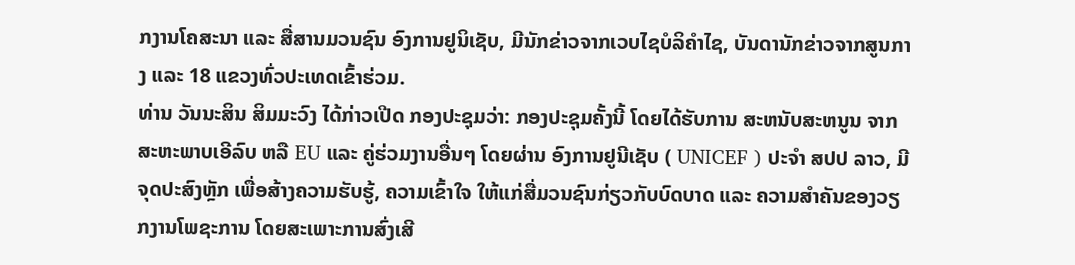ກງານໂຄສະນາ ແລະ ສື່ສານມວນຊົນ ອົງການຢູນິເຊັບ, ມີນັກຂ່າວຈາກເວບໄຊບໍລິຄຳໄຊ, ບັນດານັກຂ່າວຈາກສູນກາງ ແລະ 18 ແຂວງທົ່ວປະເທດເຂົ້າຮ່ວມ.
ທ່ານ ວັນນະສິນ ສິມມະວົງ ໄດ້ກ່າວເປີດ ກອງປະຊຸມວ່າ: ກອງປະຊຸມຄັ້ງນີ້ ໂດຍໄດ້ຮັບການ ສະຫນັບສະຫນູນ ຈາກ ສະຫະພາບເອີລົບ ຫລື EU ແລະ ຄູ່ຮ່ວມງານອື່ນໆ ໂດຍຜ່ານ ອົງການຢູນີເຊັບ ( UNICEF ) ປະຈໍາ ສປປ ລາວ, ມີຈຸດປະສົງຫຼັກ ເພື່ອສ້າງຄວາມຮັບຮູ້, ຄວາມເຂົ້າໃຈ ໃຫ້ແກ່ສື່ມວນຊົນກ່ຽວກັບບົດບາດ ແລະ ຄວາມສໍາຄັນຂອງວຽກງານໂພຊະການ ໂດຍສະເພາະການສົ່ງເສີ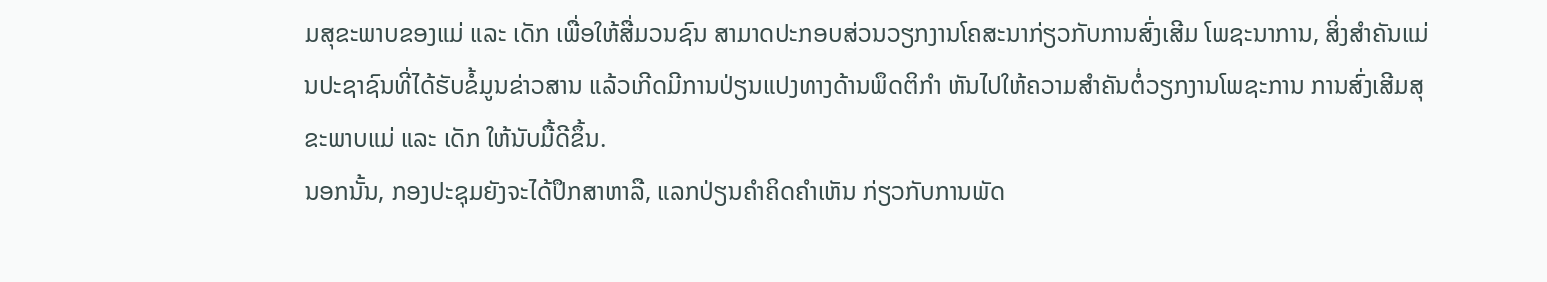ມສຸຂະພາບຂອງແມ່ ແລະ ເດັກ ເພື່ອໃຫ້ສື່ມວນຊົນ ສາມາດປະກອບສ່ວນວຽກງານໂຄສະນາກ່ຽວກັບການສົ່ງເສີມ ໂພຊະນາການ, ສິ່ງສໍາຄັນແມ່ນປະຊາຊົນທີ່ໄດ້ຮັບຂໍ້ມູນຂ່າວສານ ແລ້ວເກີດມີການປ່ຽນແປງທາງດ້ານພຶດຕິກໍາ ຫັນໄປໃຫ້ຄວາມສໍາຄັນຕໍ່ວຽກງານໂພຊະການ ການສົ່ງເສີມສຸຂະພາບແມ່ ແລະ ເດັກ ໃຫ້ນັບມື້ດີຂຶ້ນ.
ນອກນັ້ນ, ກອງປະຊຸມຍັງຈະໄດ້ປຶກສາຫາລື, ແລກປ່ຽນຄໍາຄິດຄໍາເຫັນ ກ່ຽວກັບການພັດ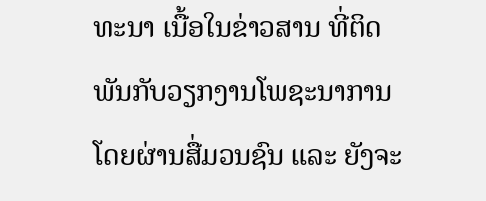ທະນາ ເນື້ອໃນຂ່າວສານ ທີ່ຕິດພັນກັບວຽກງານໂພຊະນາການ ໂດຍຜ່ານສື່ມວນຊົນ ແລະ ຍັງຈະ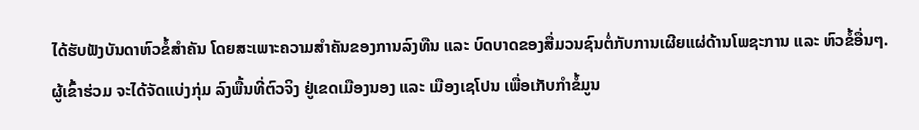ໄດ້ຮັບຟັງບັນດາຫົວຂໍ້ສໍາຄັນ ໂດຍສະເພາະຄວາມສໍາຄັນຂອງການລົງທືນ ແລະ ບົດບາດຂອງສື່ມວນຊົນຕໍ່ກັບການເຜີຍແຜ່ດ້ານໂພຊະການ ແລະ ຫົວຂໍ້ອື່ນໆ.
ຜູ້ເຂົ້າຮ່ວມ ຈະໄດ້ຈັດແບ່ງກຸ່ມ ລົງພື້ນທີ່ຕົວຈິງ ຢູ່ເຂດເມືອງນອງ ແລະ ເມືອງເຊໂປນ ເພື່ອເກັບກຳຂໍ້ມູນ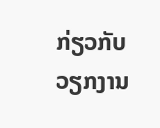ກ່ຽວກັບ ວຽກງານ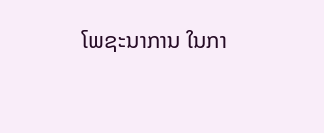ໂພຊະນາການ ໃນກາ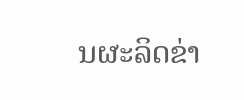ນຜະລິດຂ່າ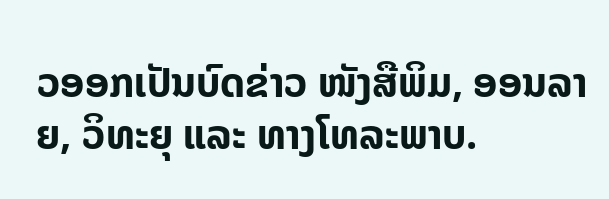ວອອກເປັນບົດຂ່າວ ໜັງສືພິມ, ອອນລາຍ, ວິທະຍຸ ແລະ ທາງໂທລະພາບ.